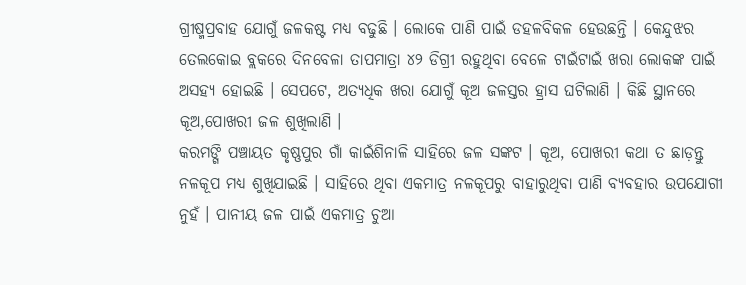ଗ୍ରୀଷ୍ମପ୍ରବାହ ଯୋଗୁଁ ଜଳକଷ୍ଟ ମଧ୍ୟ ବଢୁଛି । ଲୋକେ ପାଣି ପାଇଁ ଡହଳବିକଳ ହେଉଛନ୍ତି । କେନ୍ଦୁଝର ତେଲକୋଇ ବ୍ଲକରେ ଦିନବେଳା ତାପମାତ୍ରା ୪୨ ଡିଗ୍ରୀ ରହୁଥିବା ବେଳେ ଟାଇଁଟାଇଁ ଖରା ଲୋକଙ୍କ ପାଇଁ ଅସହ୍ୟ ହୋଇଛି । ସେପଟେ, ଅତ୍ୟଧିକ ଖରା ଯୋଗୁଁ କୂଅ ଜଳସ୍ତର ହ୍ରାସ ଘଟିଲାଣି । କିଛି ସ୍ଥାନରେ କୂଅ,ପୋଖରୀ ଜଳ ଶୁଖିଲାଣି ।
କରମଙ୍ଗି ପଞ୍ଚାୟତ କୃଷ୍ଣପୁର ଗାଁ କାଇଁଶିନାଳି ସାହିରେ ଜଳ ସଙ୍କଟ । କୂଅ, ପୋଖରୀ କଥା ତ ଛାଡ଼ନ୍ତୁ ନଳକୂପ ମଧ୍ୟ ଶୁଖିଯାଇଛି । ସାହିରେ ଥିବା ଏକମାତ୍ର ନଳକୂପରୁ ବାହାରୁଥିବା ପାଣି ବ୍ୟବହାର ଉପଯୋଗୀ ନୁହଁ । ପାନୀୟ ଜଳ ପାଇଁ ଏକମାତ୍ର ଚୁଆ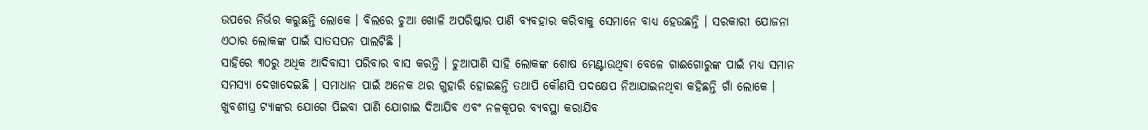ଉପରେ ନିର୍ଭର କରୁଛନ୍ତି ଲୋକେ । ବିଲରେ ଚୁଆ ଖୋଳି ଅପରିଷ୍କାର ପାଣି ବ୍ୟବହାର କରିବାକୁ ସେମାନେ ବାଧ୍ୟ ହେଉଛନ୍ତି । ସରକାରୀ ଯୋଜନା ଏଠାର ଲୋକଙ୍କ ପାଇଁ ସାତସପନ ପାଲଟିଛି ।
ସାହିରେ ୩୦ରୁ ଅଧିକ ଆଦିବାସୀ ପରିବାର ବାସ କରନ୍ତି । ଚୁଆପାଣି ସାହି ଲୋକଙ୍କ ଶୋଷ ମେଣ୍ଟାଉଥିବା ବେଳେ ଗାଈଗୋରୁଙ୍କ ପାଇଁ ମଧ୍ୟ ସମାନ ସମସ୍ୟା ଦେଖାଦେଇଛି । ସମାଧାନ ପାଇଁ ଅନେକ ଥର ଗୁହାରି ହୋଇଛନ୍ତି ତଥାପି କୌଣସି ପଦକ୍ଷେପ ନିଆଯାଇନଥିବା କହିଛନ୍ତି ଗାଁ ଲୋକେ । ଖୁବଶୀଘ୍ର ଟ୍ୟାଙ୍କର ଯୋଗେ ପିଇବା ପାଣି ଯୋଗାଇ ଦିଆଯିବ ଏବଂ ନଳକୂପର ବ୍ୟବସ୍ଥା କରାଯିବ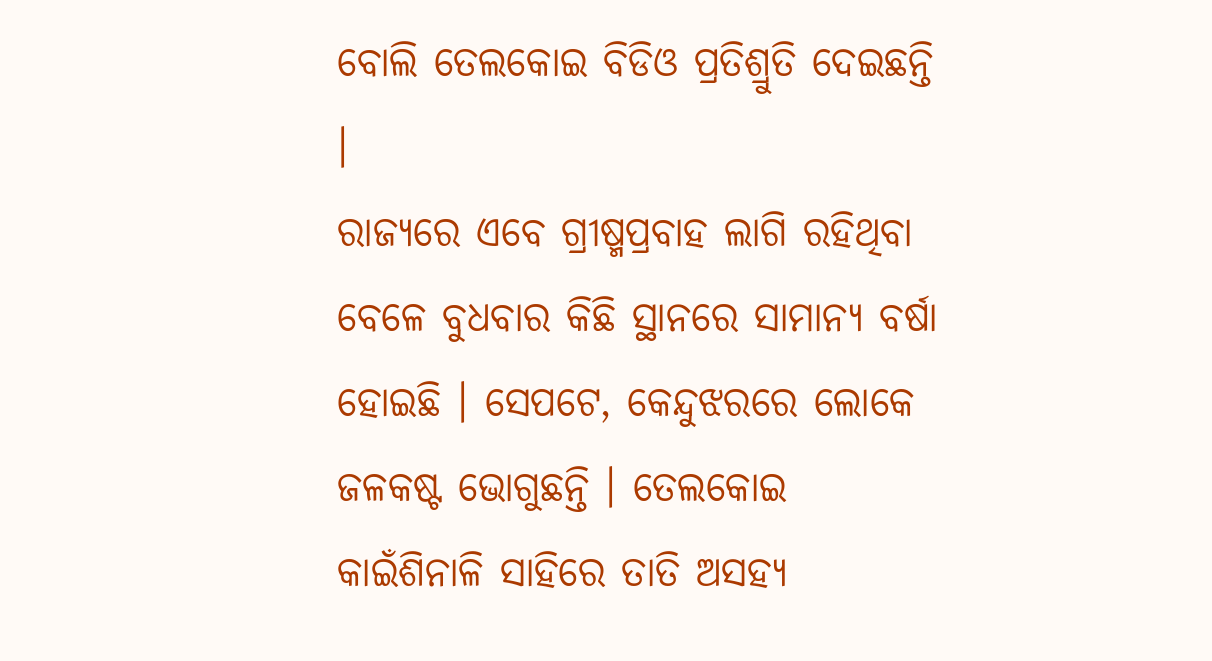ବୋଲି ତେଲକୋଇ ବିଡିଓ ପ୍ରତିଶ୍ରୁତି ଦେଇଛନ୍ତି ।
ରାଜ୍ୟରେ ଏବେ ଗ୍ରୀଷ୍ମପ୍ରବାହ ଲାଗି ରହିଥିବା ବେଳେ ବୁଧବାର କିଛି ସ୍ଥାନରେ ସାମାନ୍ୟ ବର୍ଷା ହୋଇଛି । ସେପଟେ, କେନ୍ଦୁଝରରେ ଲୋକେ ଜଳକଷ୍ଟ ଭୋଗୁଛନ୍ତି । ତେଲକୋଇ କାଇଁଶିନାଳି ସାହିରେ ତାତି ଅସହ୍ୟ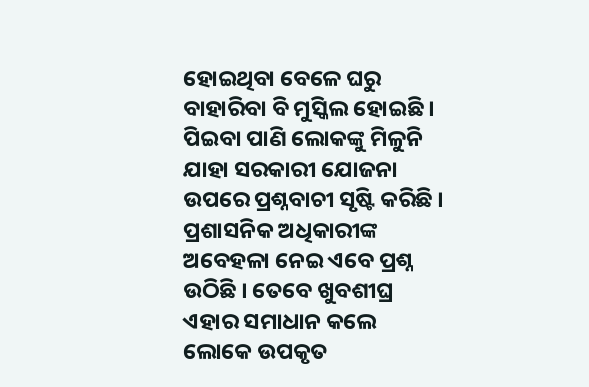ହୋଇଥିବା ବେଳେ ଘରୁ ବାହାରିବା ବି ମୁସ୍କିଲ ହୋଇଛି । ପିଇବା ପାଣି ଲୋକଙ୍କୁ ମିଳୁନି ଯାହା ସରକାରୀ ଯୋଜନା ଉପରେ ପ୍ରଶ୍ନବାଚୀ ସୃଷ୍ଟି କରିଛି । ପ୍ରଶାସନିକ ଅଧିକାରୀଙ୍କ ଅବେହଳା ନେଇ ଏବେ ପ୍ରଶ୍ନ ଉଠିଛି । ତେବେ ଖୁବଶୀଘ୍ର ଏହାର ସମାଧାନ କଲେ ଲୋକେ ଉପକୃତ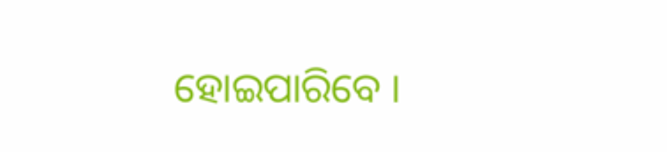ହୋଇପାରିବେ ।